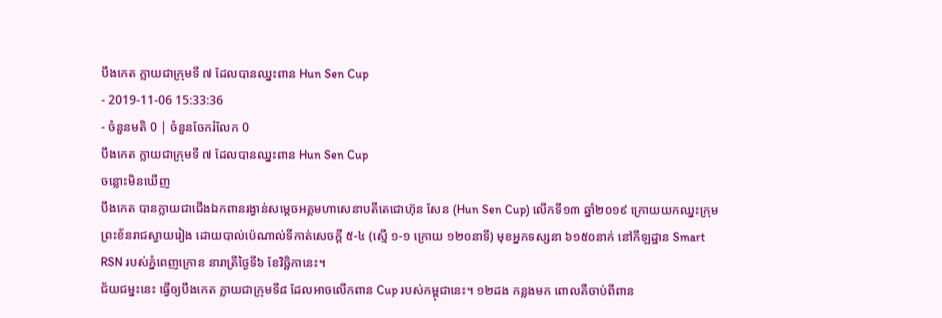បឹងកេត ក្លាយជាក្រុមទី ៧ ដែលបានឈ្នះពាន Hun Sen Cup
- 2019-11-06 15:33:36
- ចំនួនមតិ 0 | ចំនួនចែករំលែក 0
បឹងកេត ក្លាយជាក្រុមទី ៧ ដែលបានឈ្នះពាន Hun Sen Cup
ចន្លោះមិនឃើញ
បឹងកេត បានក្លាយជាជើងឯកពានរង្វាន់សម្ដេចអគ្គមហាសេនាបតីតេជោហ៊ុន សែន (Hun Sen Cup) លើកទី១៣ ឆ្នាំ២០១៩ ក្រោយយកឈ្នះក្រុមព្រះខ័នរាជស្វាយរៀង ដោយបាល់ប៉េណាល់ទីកាត់សេចក្ដី ៥-៤ (ស្មើ ១-១ ក្រោយ ១២០នាទី) មុខអ្នកទស្សនា ៦១៥០នាក់ នៅកីឡដ្ឋាន Smart RSN របស់ភ្នំពេញក្រោន នារាត្រីថ្ងៃទី៦ ខែវិច្ឆិកានេះ។
ជ័យជម្នះនេះ ធ្វើឲ្យបឹងកេត ក្លាយជាក្រុមទី៨ ដែលអាចលើកពាន Cup របស់កម្ពុជានេះ។ ១២ដង កន្លងមក ពោលគឺចាប់ពីពាន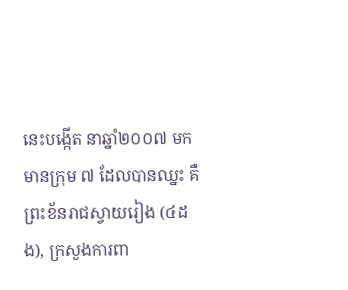នេះបង្កើត នាឆ្នាំ២០០៧ មក មានក្រុម ៧ ដែលបានឈ្នះ គឺ ព្រះខ័នរាជស្វាយរៀង (៤ដង), ក្រសួងការពា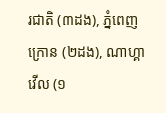រជាតិ (៣ដង), ភ្នំពេញក្រោន (២ដង), ណាហ្គាវើល (១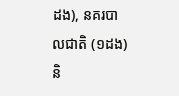ដង), នគរបាលជាតិ (១ដង) និ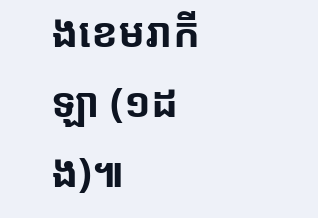ងខេមរាកីឡា (១ដង)៕